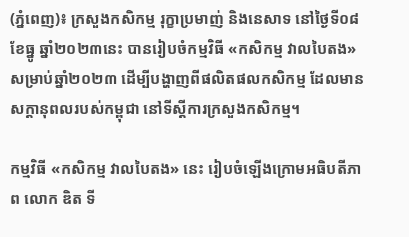(ភ្នំពេញ)៖ ក្រសួងកសិកម្ម រុក្ខាប្រមាញ់ និងនេសាទ នៅថ្ងៃទី០៨ ខែធ្នូ ឆ្នាំ២០២៣នេះ បានរៀបចំកម្មវិធី «កសិកម្ម វាលបៃតង» សម្រាប់ឆ្នាំ២០២៣ ដើម្បីបង្ហាញពីផលិតផលកសិកម្ម ដែលមានសក្ដានុពលរបស់កម្ពុជា នៅទីស្តីការក្រសួងកសិកម្ម។

កម្មវិធី «កសិកម្ម វាលបៃតង» នេះ រៀបចំឡើងក្រោមអធិបតីភាព លោក ឌិត ទី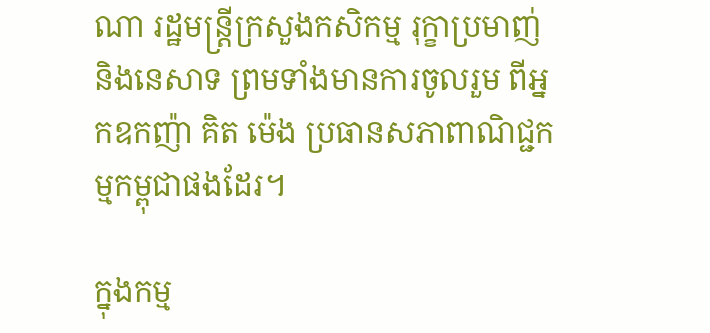ណា រដ្ឋមន្ត្រីក្រសួងកសិកម្ម រុក្ខាប្រមាញ់ និងនេសាទ ព្រមទាំងមានការចូលរួម ពីអ្នកឧកញ៉ា គិត ម៉េង ប្រធានសភាពាណិជ្ជកម្មកម្ពុជាផងដែរ។

ក្នុងកម្ម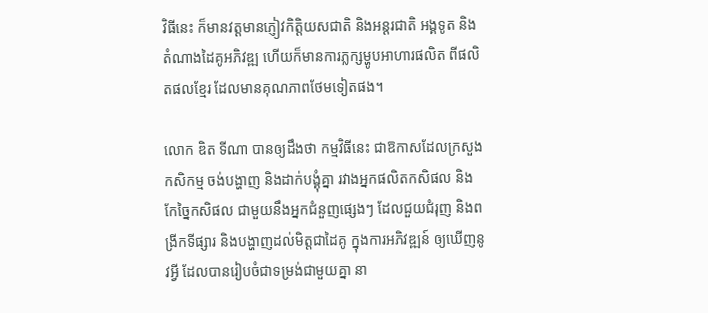វិធីនេះ ក៏មានវត្តមានភ្ញៀវកិត្តិយសជាតិ និងអន្តរជាតិ អង្គទូត និងតំណាងដៃគូអភិវឌ្ឍ ហើយក៏មានការភ្លក្សម្ហូបអាហារផលិត ពីផលិតផលខ្មែរ ដែលមានគុណភាពថែមទៀតផង។

លោក ឌិត ទីណា បានឲ្យដឹងថា កម្មវិធីនេះ ជាឱកាសដែលក្រសួងកសិកម្ម ចង់បង្ហាញ និងដាក់បង្គុំគ្នា រវាងអ្នកផលិតកសិផល និងកែច្នៃកសិផល ជាមួយនឹងអ្នកជំនួញផ្សេងៗ ដែលជួយជំរុញ និងពង្រីកទីផ្សារ និងបង្ហាញដល់មិត្ដជាដៃគូ ក្នុងការអភិវឌ្ឍន៍ ឲ្យឃើញនូវអ្វី ដែលបានរៀបចំជាទម្រង់ជាមួយគ្នា នា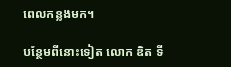ពេលកន្លងមក។

បន្ថែមពីនោះទៀត លោក ឌិត ទី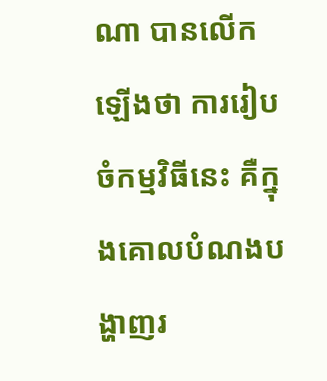ណា បានលើកឡើងថា ការរៀបចំកម្មវិធីនេះ គឺក្នុងគោលបំណងបង្ហាញរ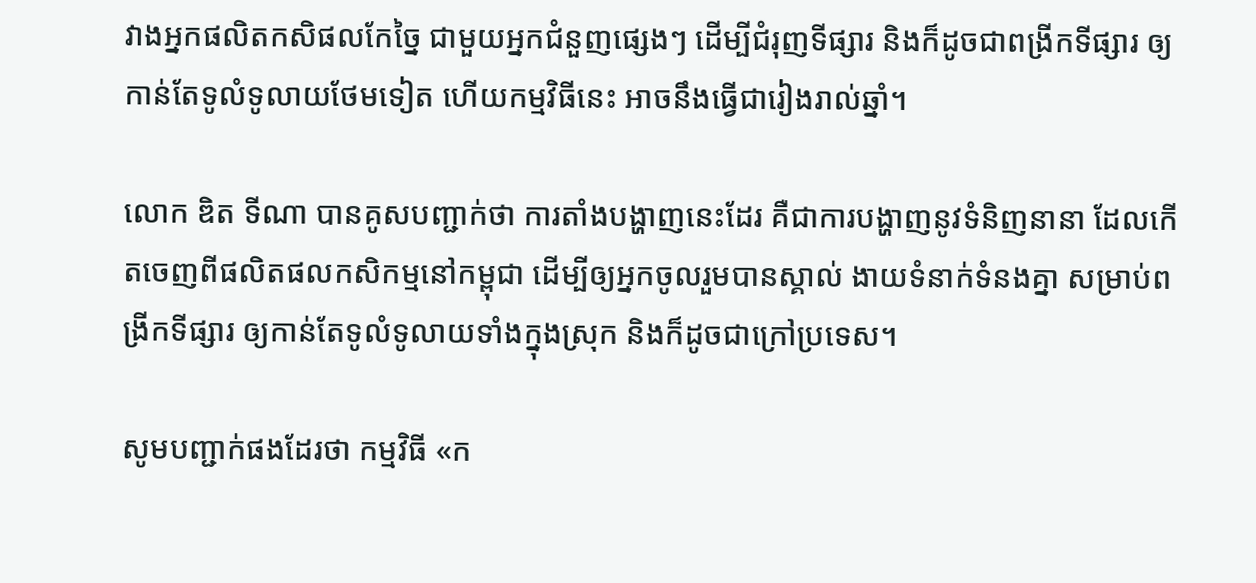វាងអ្នកផលិតកសិផលកែច្នៃ ជាមួយអ្នកជំនួញផ្សេងៗ ដើម្បីជំរុញទីផ្សារ និងក៏ដូចជាពង្រីកទីផ្សារ ឲ្យកាន់តែទូលំទូលាយថែមទៀត ហើយកម្មវិធីនេះ អាចនឹងធ្វើជារៀងរាល់ឆ្នាំ។

លោក ឌិត ទីណា បានគូសបញ្ជាក់ថា ការតាំងបង្ហាញនេះដែរ គឺជាការបង្ហាញនូវទំនិញនានា ដែលកើតចេញពីផលិតផលកសិកម្មនៅកម្ពុជា ដើម្បីឲ្យអ្នកចូលរួមបានស្គាល់ ងាយទំនាក់ទំនងគ្នា សម្រាប់ពង្រីកទីផ្សារ ឲ្យកាន់តែទូលំទូលាយទាំងក្នុងស្រុក និងក៏ដូចជាក្រៅប្រទេស។

សូមបញ្ជាក់ផងដែរថា កម្មវិធី «ក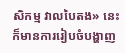សិកម្ម វាលបៃតង» នេះ ក៏មានការរៀបចំបង្ហាញ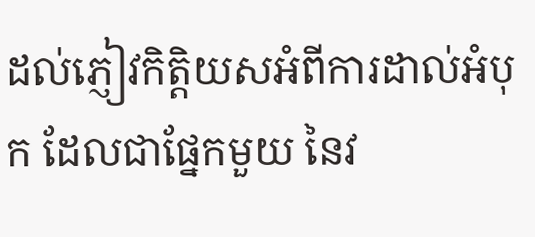ដល់ភ្ញៀវកិត្តិយសអំពីការដាល់អំបុក ដែលជាផ្នែកមួយ នៃវ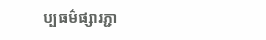ប្បធម៌ផ្សារភ្ជា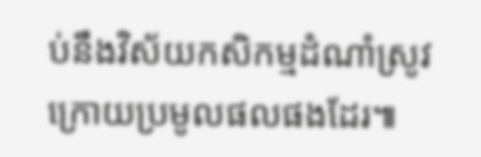ប់នឹងវិស័យកសិកម្មដំណាំស្រូវ ក្រោយប្រមូលផលផងដែរ៕